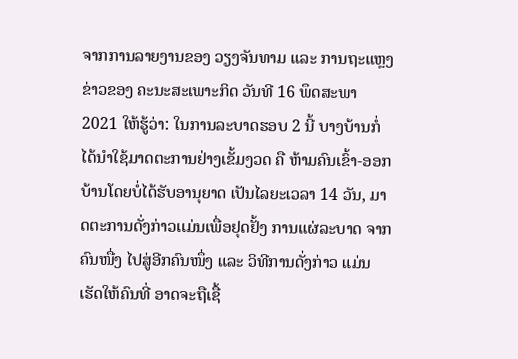ຈາກການລາຍງານຂອງ ວຽງຈັນທາມ ແລະ ການຖະແຫຼງຂ່າວຂອງ ຄະນະສະເພາະກິດ ວັນທີ 16 ພຶດສະພາ 2021 ໃຫ້ຮູ້ວ່າ: ໃນການລະບາດຮອບ 2 ນີ້ ບາງບ້ານກໍ່ໄດ້ນໍາໃຊ້ມາດຕະການຢ່າງເຂັ້ມງວດ ຄື ຫ້າມຄົນເຂົ້າ-ອອກ ບ້ານໂດຍບໍ່ໄດ້ຮັບອານຸຍາດ ເປັນໄລຍະເວລາ 14 ວັນ, ມາດຕະການດັ່ງກ່າວເເມ່ນເພື່ອຢຸດຢັ້ງ ການແຜ່ລະບາດ ຈາກຄົນໜື່ງ ໄປສູ່ອີກຄົນໜຶ່ງ ແລະ ວິທີການດັ່ງກ່າວ ແມ່ນເຮັດໃຫ້ຄົນທີ່ ອາດຈະຖືເຊື້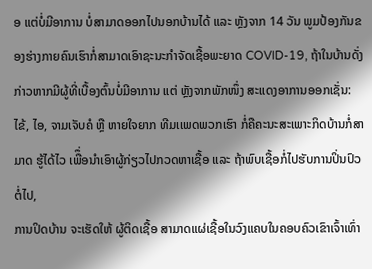ອ ແຕ່ບໍ່ມີອາການ ບໍ່ສາມາດອອກໄປນອກບ້ານໄດ້ ແລະ ຫຼັງຈາກ 14 ວັນ ພູມປ້ອງກັນຂອງຮ່າງກາຍຄົນເຮົາກໍ່ສາມາດເອົາຊະນະກໍາຈັດເຊື້ອພະຍາດ COVID-19, ຖ້າໃນບ້ານດັ່ງກ່າວຫາກມີຜູ້ທີ່ເບື້ອງຕົ້ນບໍ່ມີອາການ ແຕ່ ຫຼັງຈາກພັກໜຶ່ງ ສະແດງອາການອອກເຊັ່ນ: ໄຂ້, ໄອ, ຈາມເຈັບຄໍ ຫຼື ຫາຍໃຈຍາກ ທີມເເພດພວກເຮົາ ກໍ່ຄືຄະນະສະເພາະກິດບ້ານກໍ່ສາມາດ ຮູ້ໄດ້ໄວ ເພືຶ່ອນໍາເອົາຜູ້ກ່ຽວໄປກວດຫາເຊື້ອ ແລະ ຖ້າພົບເຊື້ອກໍ່ໄປຮັບການປິ່ນປົວຕໍ່ໄປ,
ການປິດບ້ານ ຈະເຮັດໃຫ້ ຜູ້ຕິດເຊື້ອ ສາມາດແຜ່ເຊື້ອໃນວົງແຄບໃນຄອບຄົວເຂົາເຈົ້າເທົ່າ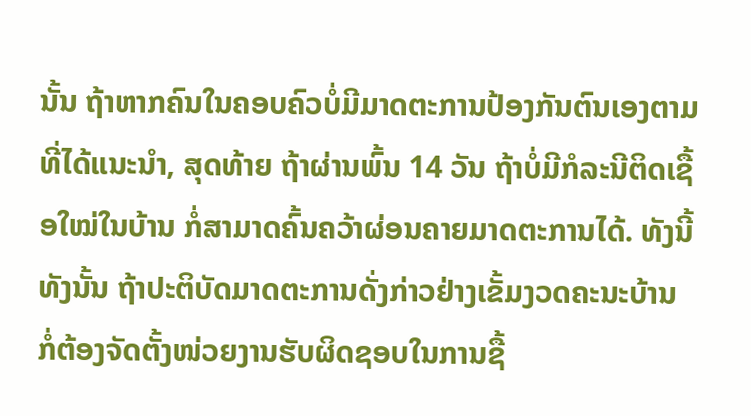ນັ້ນ ຖ້າຫາກຄົນໃນຄອບຄົວບໍ່ມີມາດຕະການປ້ອງກັນຕົນເອງຕາມທີ່ໄດ້ແນະນໍາ, ສຸດທ້າຍ ຖ້າຜ່ານພົ້ນ 14 ວັນ ຖ້າບໍ່ມີກໍລະນີຕິດເຊື້ອໃໝ່ໃນບ້ານ ກໍ່ສາມາດຄົ້ນຄວ້າຜ່ອນຄາຍມາດຕະການໄດ້. ທັງນີ້ທັງນັ້ນ ຖ້າປະຕິບັດມາດຕະການດັ່ງກ່າວຢ່າງເຂັ້ມງວດຄະນະບ້ານ ກໍ່ຕ້ອງຈັດຕັ້ງໜ່ວຍງານຮັບຜິດຊອບໃນການຊື້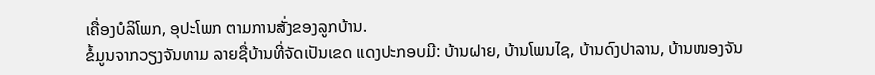ເຄື່ອງບໍລິໂພກ, ອຸປະໂພກ ຕາມການສັ່ງຂອງລູກບ້ານ.
ຂໍ້ມູນຈາກວຽງຈັນທາມ ລາຍຊື່ບ້ານທີ່ຈັດເປັນເຂດ ແດງປະກອບມີ: ບ້ານຝາຍ, ບ້ານໂພນໄຊ, ບ້ານດົງປາລານ, ບ້ານໜອງຈັນ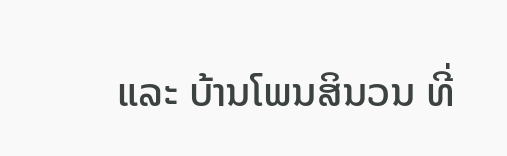ແລະ ບ້ານໂພນສິນວນ ທີ່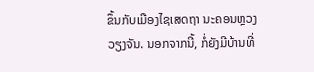ຂຶ້ນກັບເມືອງໄຊເສດຖາ ນະຄອນຫຼວງວຽງຈັນ. ນອກຈາກນີ້, ກໍ່ຍັງມີບ້ານທີ່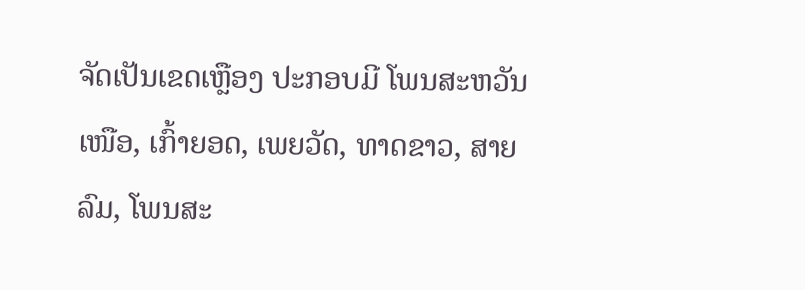ຈັດເປັນເຂດເຫຼືອງ ປະກອບມີ ໂພນສະຫວັນເໜືອ, ເກົ້າຍອດ, ເພຍວັດ, ທາດຂາວ, ສາຍລົມ, ໂພນສະ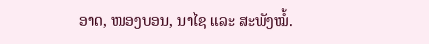ອາດ, ໜອງບອນ, ນາໄຊ ແລະ ສະພັງໝໍ້.